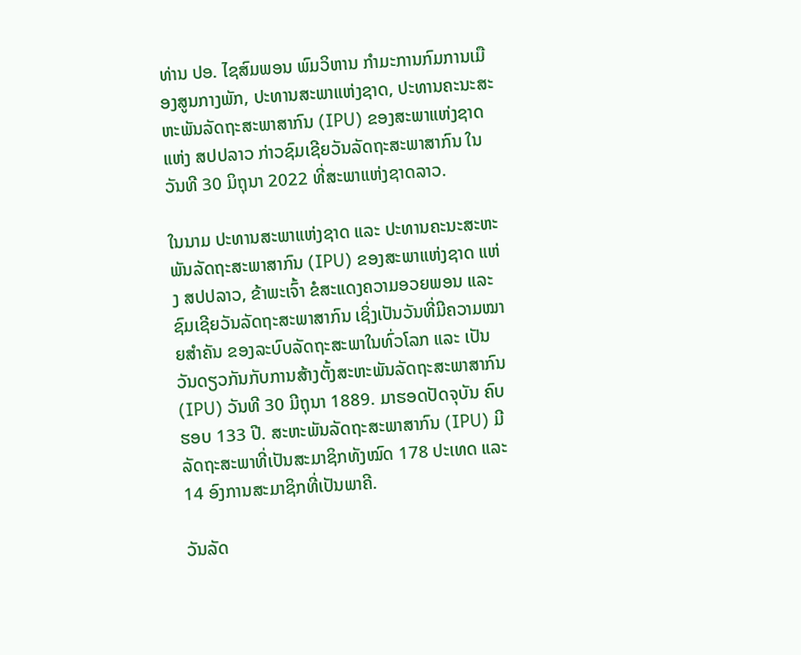ທ່ານ ປອ. ໄຊສົມພອນ ພົມວິຫານ ກໍາມະການກົມການເມືອງສູນກາງພັກ, ປະທານສະພາແຫ່ງຊາດ, ປະທານຄະນະສະຫະພັນລັດຖະສະພາສາກົນ (IPU) ຂອງສະພາແຫ່ງຊາດ ແຫ່ງ ສປປລາວ ກ່າວຊົມເຊີຍວັນລັດຖະສະພາສາກົນ ໃນວັນທີ 30 ມິຖຸນາ 2022 ທີ່ສະພາແຫ່ງຊາດລາວ.

ໃນນາມ ປະທານສະພາແຫ່ງຊາດ ແລະ ປະທານຄະນະສະຫະພັນລັດຖະສະພາສາກົນ (IPU) ຂອງສະພາແຫ່ງຊາດ ແຫ່ງ ສປປລາວ, ຂ້າພະເຈົ້າ ຂໍສະແດງຄວາມອວຍພອນ ແລະ ຊົມເຊີຍວັນລັດຖະສະພາສາກົນ ເຊິ່ງເປັນວັນທີ່ມີຄວາມໝາຍສໍາຄັນ ຂອງລະບົບລັດຖະສະພາໃນທົ່ວໂລກ ແລະ ເປັນວັນດຽວກັນກັບການສ້າງຕັ້ງສະຫະພັນລັດຖະສະພາສາກົນ (IPU) ວັນທີ 30 ມີຖຸນາ 1889. ມາຮອດປັດຈຸບັນ ຄົບຮອບ 133 ປີ. ສະຫະພັນລັດຖະສະພາສາກົນ (IPU) ມີລັດຖະສະພາທີ່ເປັນສະມາຊິກທັງໝົດ 178 ປະເທດ ແລະ 14 ອົງການສະມາຊິກທີ່ເປັນພາຄີ.

ວັນລັດ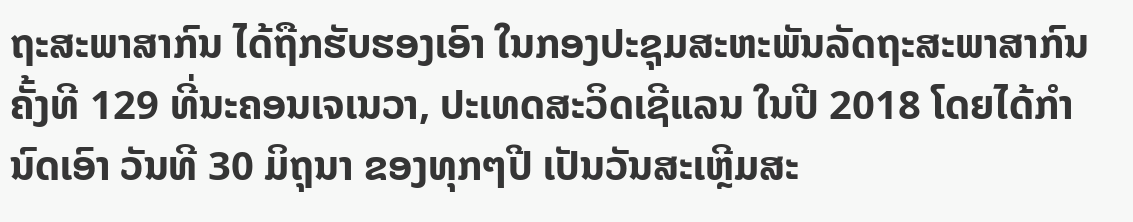ຖະສະພາສາກົນ ໄດ້ຖືກຮັບຮອງເອົາ ໃນກອງປະຊຸມສະຫະພັນລັດຖະສະພາສາກົນ ຄັ້ງທີ 129 ທີ່ນະຄອນເຈເນວາ, ປະເທດສະວິດເຊີແລນ ໃນປີ 2018 ໂດຍໄດ້ກໍານົດເອົາ ວັນທີ 30 ມິຖຸນາ ຂອງທຸກໆປີ ເປັນວັນສະເຫຼີມສະ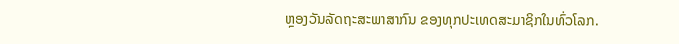ຫຼອງວັນລັດຖະສະພາສາກົນ ຂອງທຸກປະເທດສະມາຊິກໃນທົ່ວໂລກ.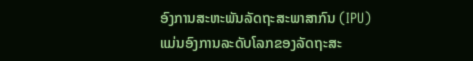ອົງການສະຫະພັນລັດຖະສະພາສາກົນ (IPU) ແມ່ນອົງການລະດັບໂລກຂອງລັດຖະສະ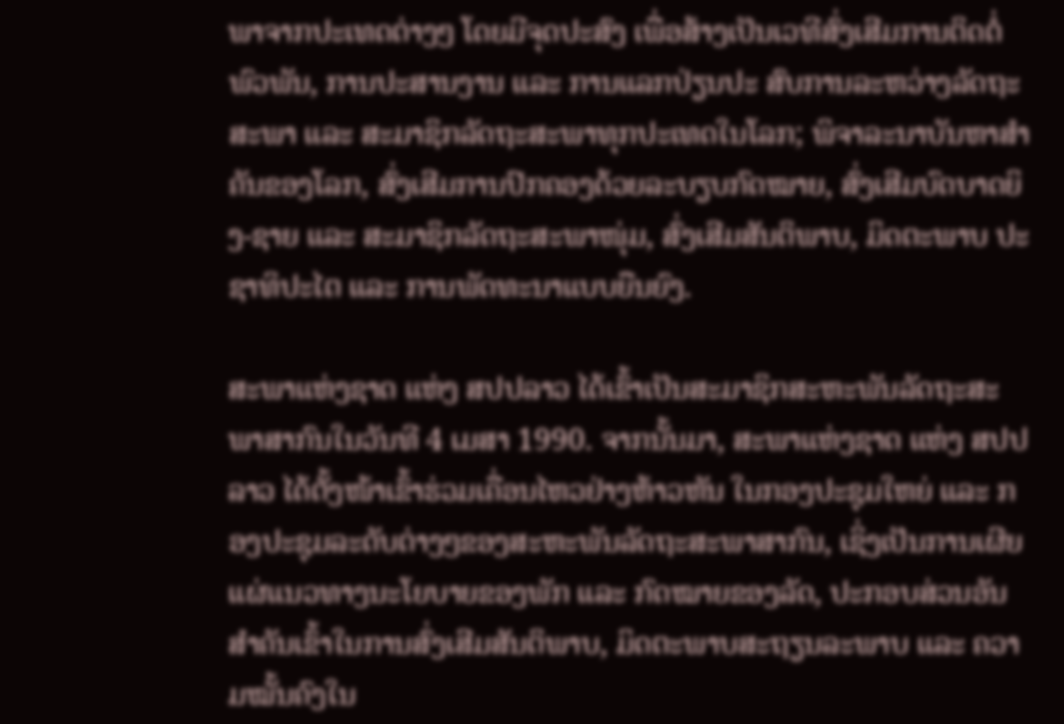ພາຈາກປະເທດຕ່າງໆ ໂດຍມີຈຸດປະສົງ ເພື່ອສ້າງເປັນເວທີສົ່ງເສີມການຕິດຕໍ່ພົວພັນ, ການປະສານງານ ແລະ ການແລກປ່ຽນປະ ສົບການລະຫວ່າງລັດຖະສະພາ ແລະ ສະມາຊິກລັດຖະສະພາທຸກປະເທດໃນໂລກ; ພິຈາລະນາບັນຫາສໍາຄັນຂອງໂລກ, ສົ່ງເສີມການປົກຄອງດ້ວຍລະບຽບກົດໝາຍ, ສົ່ງເສີມບົດບາດຍິງ-ຊາຍ ແລະ ສະມາຊິກລັດຖະສະພາໜຸ່ມ, ສົ່ງເສີມສັນຕິພາບ, ມິດຕະພາບ ປະຊາທິປະໄຕ ແລະ ການພັດທະນາແບບຍືນຍົງ.

ສະພາແຫ່ງຊາດ ແຫ່ງ ສປປລາວ ໄດ້ເຂົ້າເປັນສະມາຊິກສະຫະພັນລັດຖະສະພາສາກົນໃນວັນທີ 4 ເມສາ 1990. ຈາກນັ້ນມາ, ສະພາແຫ່ງຊາດ ແຫ່ງ ສປປລາວ ໄດ້ຕັ້ງໜ້າເຂົ້າຮ່ວມເຄື່ອນໄຫວຢ່າງຫ້າວຫັນ ໃນກອງປະຊຸມໃຫຍ່ ແລະ ກອງປະຊຸມລະດັບຕ່າງໆຂອງສະຫະພັນລັດຖະສະພາສາກົນ, ເຊິ່ງເປັນການເຜີຍແຜ່ແນວທາງນະໂຍບາຍຂອງພັກ ແລະ ກົດໝາຍຂອງລັດ, ປະກອບສ່ວນອັນສຳຄັນເຂົ້າໃນການສົ່ງເສີມສັນຕິພາບ, ມິດຕະພາບສະຖຽນລະພາບ ແລະ ຄວາມໝັ້ນຄົງໃນ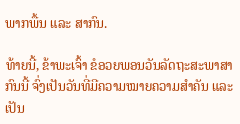ພາກພື້ນ ແລະ ສາກົນ.

ທ້າຍນີ້, ຂ້າພະເຈົ້າ ຂໍອວຍພອນວັນລັດຖະສະພາສາກົນນີ້ ຈົ່ງເປັນວັນທີ່ມີຄວາມໝາຍຄວາມສຳຄັນ ແລະ ເປັນ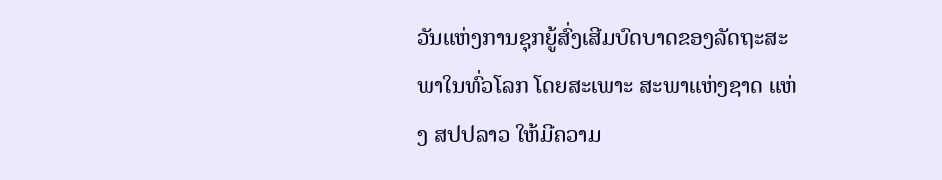ວັນແຫ່ງການຊຸກຍູ້ສົ່ງເສີມບົດບາດຂອງລັດຖະສະພາໃນທົ່ວໂລກ ໂດຍສະເພາະ ສະພາແຫ່ງຊາດ ແຫ່ງ ສປປລາວ ໃຫ້ມີຄວາມ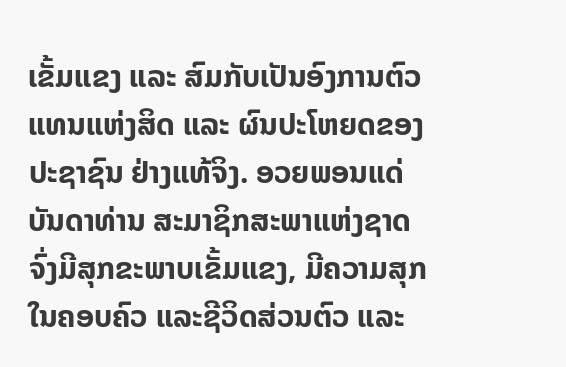ເຂັ້ມແຂງ ແລະ ສົມກັບເປັນອົງການຕົວແທນແຫ່ງສິດ ແລະ ຜົນປະໂຫຍດຂອງປະຊາຊົນ ຢ່າງແທ້ຈິງ. ອວຍພອນແດ່ບັນດາທ່ານ ສະມາຊິກສະພາແຫ່ງຊາດ ຈົ່ງມີສຸກຂະພາບເຂັ້ມແຂງ, ມີຄວາມສຸກໃນຄອບຄົວ ແລະຊີວິດສ່ວນຕົວ ແລະ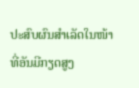ປະສົບຜົນສໍາເລັດໃນໜ້າທີ່ອັນມີກຽດສູງ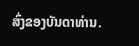ສົ່ງຂອງບັນດາທ່ານ.